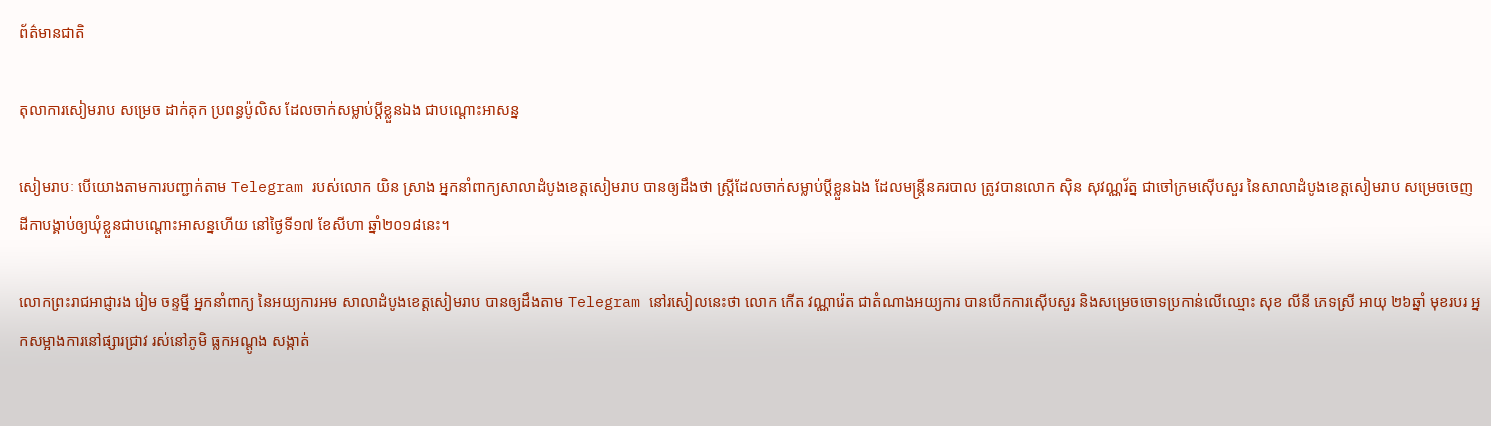ព័ត៌មានជាតិ

តុលាការសៀមរាប សម្រេច ដាក់គុក ប្រពន្ធប៉ូលិស ដែលចាក់សម្លាប់ប្តីខ្លួនឯង ជាបណ្តោះអាសន្ន

សៀមរាបៈ បើយោងតាមការបញ្ជាក់តាម Telegram របស់លោក យិន ស្រាង អ្នកនាំពាក្យសាលាដំបូងខេត្តសៀមរាប បានឲ្យដឹងថា ស្ត្រីដែលចាក់សម្លាប់ប្តីខ្លួនឯង ដែលមន្ត្រីនគរបាល ត្រូវបានលោក ស៊ិន សុវណ្ណរ័ត្ន ជាចៅក្រមស៊ើបសួរ នៃសាលាដំបូងខេត្តសៀមរាប សម្រេចចេញដីកាបង្គាប់ឲ្យឃុំខ្លួនជាបណ្តោះអាសន្នហើយ នៅថ្ងៃទី១៧ ខែសីហា ឆ្នាំ២០១៨នេះ។

លោកព្រះរាជអាជ្ញារង រៀម ចន្ទម្នី អ្នកនាំពាក្យ នៃអយ្យការអម សាលាដំបូងខេត្តសៀមរាប បានឲ្យដឹងតាម Telegram នៅរសៀលនេះថា លោក កើត វណ្ណារ៉េត ជាតំណាងអយ្យការ បានបើកការស៊ើបសួរ និងសម្រេចចោទប្រកាន់លើឈ្មោះ សុខ លីនី ភេទស្រី អាយុ ២៦ឆ្នាំ មុខរបរ អ្នកសម្អាងការនៅផ្សារជ្រាវ រស់នៅភូមិ ធ្លកអណ្តូង សង្កាត់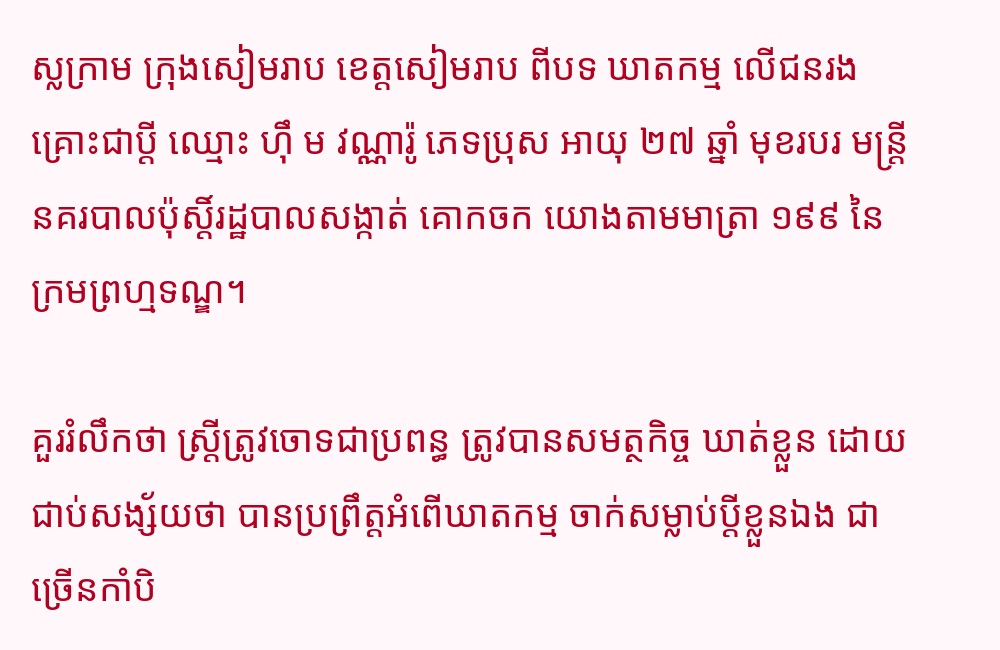ស្លក្រាម ក្រុងសៀមរាប ខេត្តសៀមរាប ពីបទ ឃាតកម្ម លើជនរងគ្រោះជាប្តី ឈ្មោះ ហ៊ឹ ម វណ្ណារ៉ូ ភេទប្រុស អាយុ ២៧ ឆ្នាំ មុខរបរ មន្ត្រីនគរបាលប៉ុស្តិ៍រដ្ឋបាលសង្កាត់ គោកចក យោងតាមមាត្រា ១៩៩ នៃក្រមព្រហ្មទណ្ឌ។

គួររំលឹកថា ស្ត្រីត្រូវចោទជាប្រពន្ធ ត្រូវបានសមត្ថកិច្ច ឃាត់ខ្លួន ដោយជាប់សង្ស័យថា បានប្រព្រឹត្តអំពើឃាតកម្ម ចាក់សម្លាប់ប្តីខ្លួនឯង ជាច្រើនកាំបិ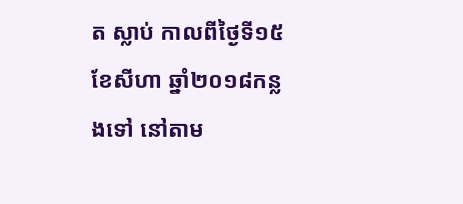ត ស្លាប់ កាលពីថ្ងៃទី១៥ ខែសីហា ឆ្នាំ២០១៨កន្លងទៅ នៅតាម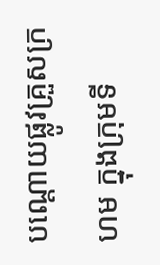បណ្តោយផ្លូវគ្រួសក្រហម ក្នុងក្រុមទី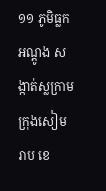១១ ភូមិធ្លកអណ្តូង សង្កាត់ស្លក្រាម ក្រុងសៀមរាប ខេ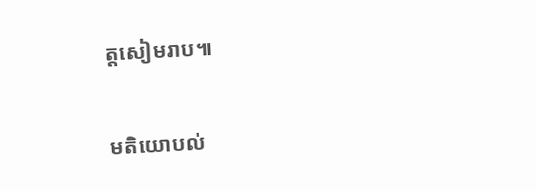ត្តសៀមរាប៕

មតិយោបល់